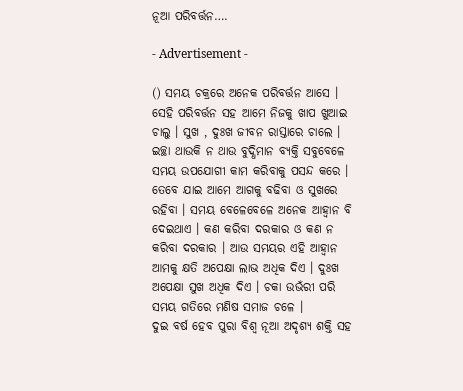ନୂଆ ପରିବର୍ତ୍ତନ….

- Advertisement -

() ସମୟ ଚକ୍ରରେ ଅନେକ ପରିବର୍ତ୍ତନ ଆସେ । ସେହି ପରିବର୍ତ୍ତନ ସହ ଆମେ ନିଜକୁ ଖାପ ଖୁଆଇ ଚାଲୁ । ସୁଖ , ଦୁଃଖ ଜୀବନ ରାସ୍ତାରେ ଚାଲେ । ଇଚ୍ଛା ଥାଉକି ନ ଥାଉ ବୁଦ୍ଧିମାନ ବ୍ୟକ୍ତି ସବୁବେଳେ ସମୟ ଉପଯୋଗୀ କାମ କରିବାକୁ ପସନ୍ଦ କରେ । ତେବେ ଯାଇ ଆମେ ଆଗକୁ ବଢିବା ଓ ସୁଖରେ ରହିବା । ସମୟ ବେଳେବେଳେ ଅନେକ ଆହ୍ୱାନ ବି ଦେଇଥାଏ । କଣ କରିବା ଦରକାର ଓ କଣ ନ କରିବା ଦରକାର । ଆଉ ସମୟର ଏହି ଆହ୍ୱାନ ଆମକୁ କ୍ଷତି ଅପେକ୍ଷା ଲାଭ ଅଧିକ ଦିଏ । ଦୁଃଖ ଅପେକ୍ଷା ସୁଖ ଅଧିକ ଦିଏ । ଚକା ଉଭଁରୀ ପରି ସମୟ ଗତିରେ ମଣିଷ ସମାଜ ଚଳେ ।
ଦୁଇ ବର୍ଷ ହେବ ପୁରା ବିଶ୍ୱ ନୂଆ ଅଦୃଶ୍ୟ ଶକ୍ତି ସହ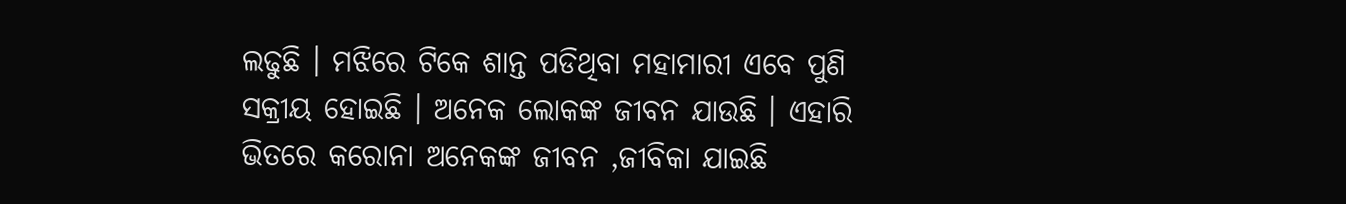ଲଢୁଛି । ମଝିରେ ଟିକେ ଶାନ୍ତ ପଡିଥିବା ମହାମାରୀ ଏବେ ପୁଣି ସକ୍ରୀୟ ହୋଇଛି । ଅନେକ ଲୋକଙ୍କ ଜୀବନ ଯାଉଛି । ଏହାରି ଭିତରେ କରୋନା ଅନେକଙ୍କ ଜୀବନ ,ଜୀବିକା ଯାଇଛି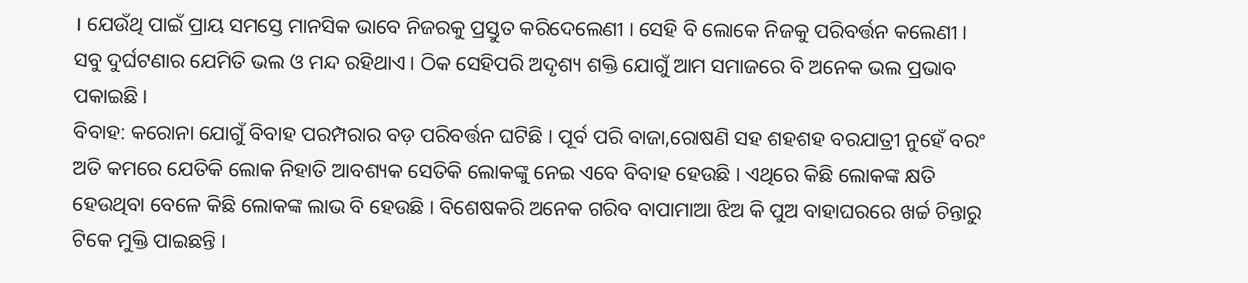। ଯେଉଁଥି ପାଇଁ ପ୍ରାୟ ସମସ୍ତେ ମାନସିକ ଭାବେ ନିଜରକୁ ପ୍ରସ୍ତୁତ କରିଦେଲେଣୀ । ସେହି ବି ଲୋକେ ନିଜକୁ ପରିବର୍ତ୍ତନ କଲେଣୀ । ସବୁ ଦୁର୍ଘଟଣାର ଯେମିତି ଭଲ ଓ ମନ୍ଦ ରହିଥାଏ । ଠିକ ସେହିପରି ଅଦୃଶ୍ୟ ଶକ୍ତି ଯୋଗୁଁ ଆମ ସମାଜରେ ବି ଅନେକ ଭଲ ପ୍ରଭାବ ପକାଇଛି ।
ବିବାହ: କରୋନା ଯୋଗୁଁ ବିବାହ ପରମ୍ପରାର ବଡ଼ ପରିବର୍ତ୍ତନ ଘଟିଛି । ପୂର୍ବ ପରି ବାଜା,ରୋଷଣି ସହ ଶହଶହ ବରଯାତ୍ରୀ ନୁହେଁ ବରଂ ଅତି କମରେ ଯେତିକି ଲୋକ ନିହାତି ଆବଶ୍ୟକ ସେତିକି ଲୋକଙ୍କୁ ନେଇ ଏବେ ବିବାହ ହେଉଛି । ଏଥିରେ କିଛି ଲୋକଙ୍କ କ୍ଷତି ହେଉଥିବା ବେଳେ କିଛି ଲୋକଙ୍କ ଲାଭ ବି ହେଉଛି । ବିଶେଷକରି ଅନେକ ଗରିବ ବାପାମାଆ ଝିଅ କି ପୁଅ ବାହାଘରରେ ଖର୍ଚ୍ଚ ଚିନ୍ତାରୁ ଟିକେ ମୁକ୍ତି ପାଇଛନ୍ତି ।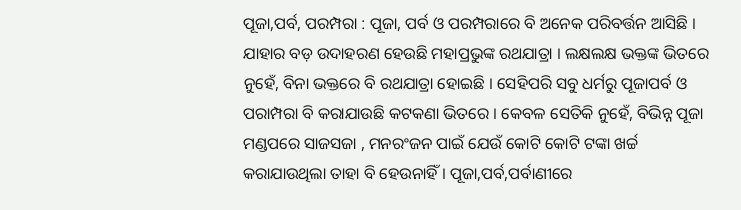ପୂଜା,ପର୍ବ, ପରମ୍ପରା : ପୂଜା, ପର୍ବ ଓ ପରମ୍ପରାରେ ବି ଅନେକ ପରିବର୍ତ୍ତନ ଆସିଛି । ଯାହାର ବଡ଼ ଉଦାହରଣ ହେଉଛି ମହାପ୍ରଭୁଙ୍କ ରଥଯାତ୍ରା । ଲକ୍ଷଲକ୍ଷ ଭକ୍ତଙ୍କ ଭିତରେ ନୁହେଁ, ବିନା ଭକ୍ତରେ ବି ରଥଯାତ୍ରା ହୋଇଛି । ସେହିପରି ସବୁ ଧର୍ମରୁ ପୂଜାପର୍ବ ଓ ପରାମ୍ପରା ବି କରାଯାଉଛି କଟକଣା ଭିତରେ । କେବଳ ସେତିକି ନୁହେଁ, ବିଭିନ୍ନ ପୂଜା ମଣ୍ଡପରେ ସାଜସଜା , ମନରଂଜନ ପାଇଁ ଯେଉଁ କୋଟି କୋଟି ଟଙ୍କା ଖର୍ଚ୍ଚ କରାଯାଉଥିଲା ତାହା ବି ହେଉନାହିଁ । ପୂଜା,ପର୍ବ,ପର୍ବାଣୀରେ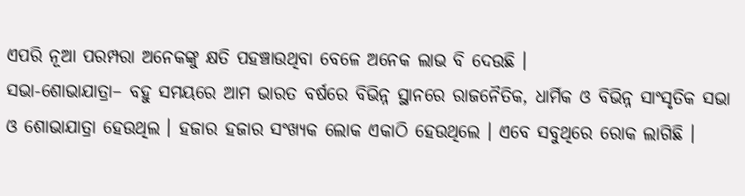ଏପରି ନୂଆ ପରମ୍ପରା ଅନେକଙ୍କୁ କ୍ଷତି ପହଞ୍ଚାଉଥିବା ବେଳେ ଅନେକ ଲାଭ ବି ଦେଉଛି ।
ସଭା-ଶୋଭାଯାତ୍ରା– ବହୁ ସମୟରେ ଆମ ଭାରତ ବର୍ଷରେ ବିଭିନ୍ନ ସ୍ଥାନରେ ରାଜନୈତିକ, ଧାର୍ମିକ ଓ ବିଭିନ୍ନ ସାଂସୃତିକ ସଭା ଓ ଶୋଭାଯାତ୍ରା ହେଉଥିଲ । ହଜାର ହଜାର ସଂଖ୍ୟକ ଲୋକ ଏକାଠି ହେଉଥିଲେ । ଏବେ ସବୁଥିରେ ରୋକ ଲାଗିଛି ।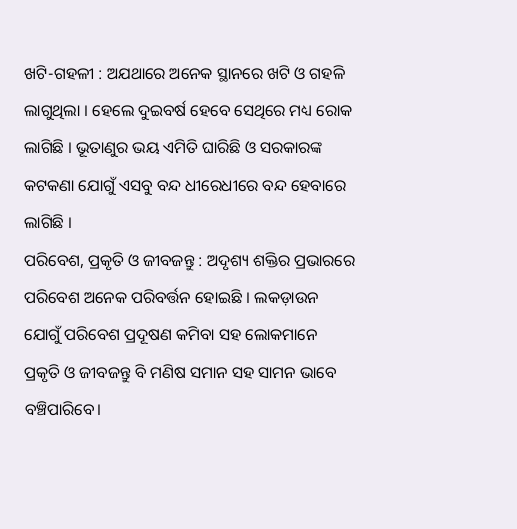ଖଟି-ଗହଳୀ : ଅଯଥାରେ ଅନେକ ସ୍ଥାନରେ ଖଟି ଓ ଗହଳି ଲାଗୁଥିଲା । ହେଲେ ଦୁଇବର୍ଷ ହେବେ ସେଥିରେ ମଧ୍ୟ ରୋକ ଲାଗିଛି । ଭୂତାଣୁର ଭୟ ଏମିତି ଘାରିଛି ଓ ସରକାରଙ୍କ କଟକଣା ଯୋଗୁଁ ଏସବୁ ବନ୍ଦ ଧୀରେଧୀରେ ବନ୍ଦ ହେବାରେ ଲାଗିଛି ।
ପରିବେଶ, ପ୍ରକୃତି ଓ ଜୀବଜନ୍ତୁ : ଅଦୃଶ୍ୟ ଶକ୍ତିର ପ୍ରଭାରରେ ପରିବେଶ ଅନେକ ପରିବର୍ତ୍ତନ ହୋଇଛି । ଲକଡ଼ାଉନ ଯୋଗୁଁ ପରିବେଶ ପ୍ରଦୂଷଣ କମିବା ସହ ଲୋକମାନେ ପ୍ରକୃତି ଓ ଜୀବଜନ୍ତୁ ବି ମଣିଷ ସମାନ ସହ ସାମନ ଭାବେ ବଞ୍ଚିପାରିବେ।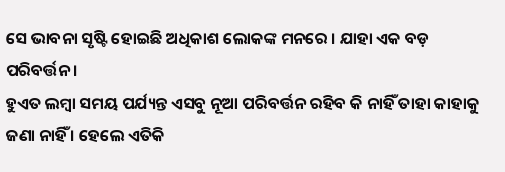ସେ ଭାବନା ସୃଷ୍ଟି ହୋଇଛି ଅଧିକାଶ ଲୋକଙ୍କ ମନରେ । ଯାହା ଏକ ବଡ଼ ପରିବର୍ତ୍ତନ ।
ହୁଏତ ଲମ୍ବା ସମୟ ପର୍ଯ୍ୟନ୍ତ ଏସବୁ ନୂଆ ପରିବର୍ତ୍ତନ ରହିବ କି ନାହିଁ ତାହା କାହାକୁ ଜଣା ନାହିଁ । ହେଲେ ଏତିକି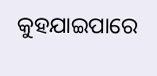କୁହଯାଇପାରେ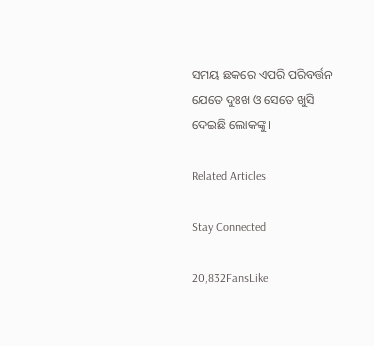ସମୟ ଛକରେ ଏପରି ପରିବର୍ତ୍ତନ ଯେତେ ଦୁଃଖ ଓ ସେତେ ଖୁସି ଦେଇଛି ଲୋକଙ୍କୁ ।

Related Articles

Stay Connected

20,832FansLike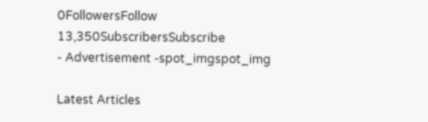0FollowersFollow
13,350SubscribersSubscribe
- Advertisement -spot_imgspot_img

Latest Articles